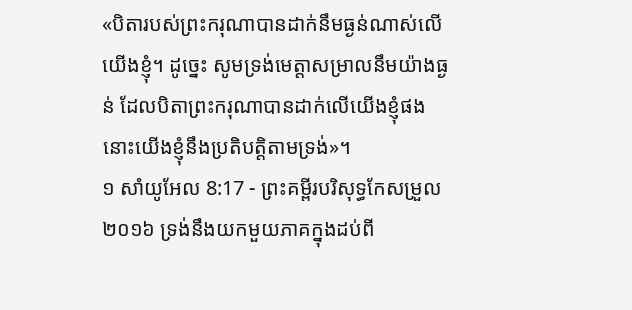«បិតារបស់ព្រះករុណាបានដាក់នឹមធ្ងន់ណាស់លើយើងខ្ញុំ។ ដូច្នេះ សូមទ្រង់មេត្តាសម្រាលនឹមយ៉ាងធ្ងន់ ដែលបិតាព្រះករុណាបានដាក់លើយើងខ្ញុំផង នោះយើងខ្ញុំនឹងប្រតិបត្តិតាមទ្រង់»។
១ សាំយូអែល 8:17 - ព្រះគម្ពីរបរិសុទ្ធកែសម្រួល ២០១៦ ទ្រង់នឹងយកមួយភាគក្នុងដប់ពី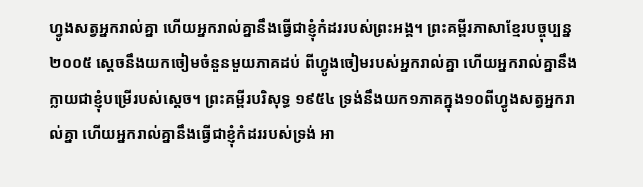ហ្វូងសត្វអ្នករាល់គ្នា ហើយអ្នករាល់គ្នានឹងធ្វើជាខ្ញុំកំដររបស់ព្រះអង្គ។ ព្រះគម្ពីរភាសាខ្មែរបច្ចុប្បន្ន ២០០៥ ស្ដេចនឹងយកចៀមចំនួនមួយភាគដប់ ពីហ្វូងចៀមរបស់អ្នករាល់គ្នា ហើយអ្នករាល់គ្នានឹងក្លាយជាខ្ញុំបម្រើរបស់ស្ដេច។ ព្រះគម្ពីរបរិសុទ្ធ ១៩៥៤ ទ្រង់នឹងយក១ភាគក្នុង១០ពីហ្វូងសត្វអ្នករាល់គ្នា ហើយអ្នករាល់គ្នានឹងធ្វើជាខ្ញុំកំដររបស់ទ្រង់ អា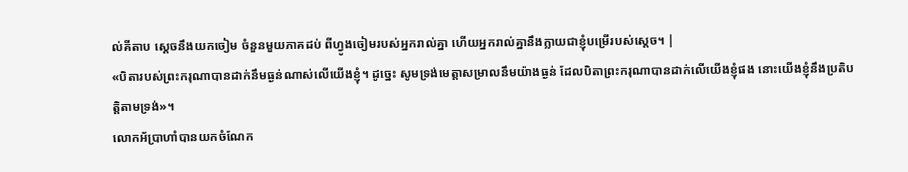ល់គីតាប ស្តេចនឹងយកចៀម ចំនួនមួយភាគដប់ ពីហ្វូងចៀមរបស់អ្នករាល់គ្នា ហើយអ្នករាល់គ្នានឹងក្លាយជាខ្ញុំបម្រើរបស់ស្តេច។ |
«បិតារបស់ព្រះករុណាបានដាក់នឹមធ្ងន់ណាស់លើយើងខ្ញុំ។ ដូច្នេះ សូមទ្រង់មេត្តាសម្រាលនឹមយ៉ាងធ្ងន់ ដែលបិតាព្រះករុណាបានដាក់លើយើងខ្ញុំផង នោះយើងខ្ញុំនឹងប្រតិបត្តិតាមទ្រង់»។
លោកអ័ប្រាហាំបានយកចំណែក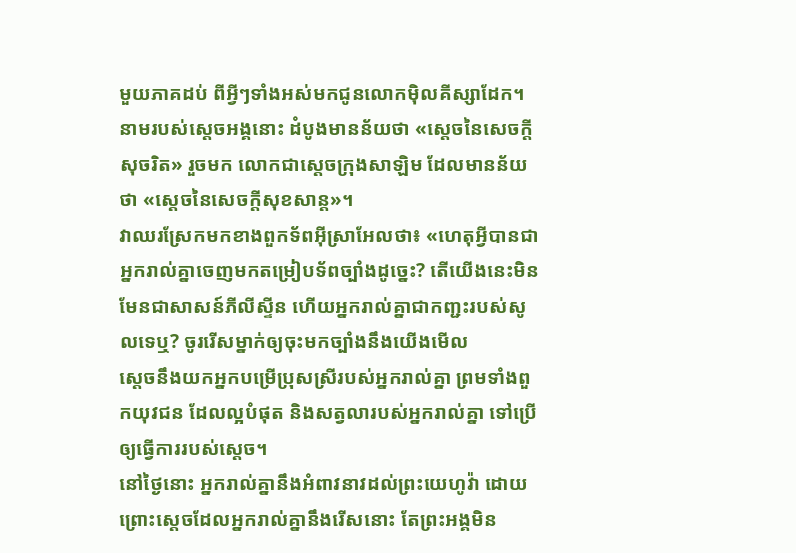មួយភាគដប់ ពីអ្វីៗទាំងអស់មកជូនលោកម៉ិលគីស្សាដែក។ នាមរបស់ស្តេចអង្គនោះ ដំបូងមានន័យថា «ស្តេចនៃសេចក្តីសុចរិត» រួចមក លោកជាស្តេចក្រុងសាឡិម ដែលមានន័យថា «ស្តេចនៃសេចក្តីសុខសាន្ត»។
វាឈរស្រែកមកខាងពួកទ័ពអ៊ីស្រាអែលថា៖ «ហេតុអ្វីបានជាអ្នករាល់គ្នាចេញមកតម្រៀបទ័ពច្បាំងដូច្នេះ? តើយើងនេះមិនមែនជាសាសន៍ភីលីស្ទីន ហើយអ្នករាល់គ្នាជាកញ្ជះរបស់សូលទេឬ? ចូររើសម្នាក់ឲ្យចុះមកច្បាំងនឹងយើងមើល
ស្ដេចនឹងយកអ្នកបម្រើប្រុសស្រីរបស់អ្នករាល់គ្នា ព្រមទាំងពួកយុវជន ដែលល្អបំផុត និងសត្វលារបស់អ្នករាល់គ្នា ទៅប្រើឲ្យធ្វើការរបស់ស្ដេច។
នៅថ្ងៃនោះ អ្នករាល់គ្នានឹងអំពាវនាវដល់ព្រះយេហូវ៉ា ដោយព្រោះស្តេចដែលអ្នករាល់គ្នានឹងរើសនោះ តែព្រះអង្គមិន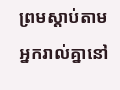ព្រមស្តាប់តាមអ្នករាល់គ្នានៅ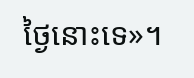ថ្ងៃនោះទេ»។